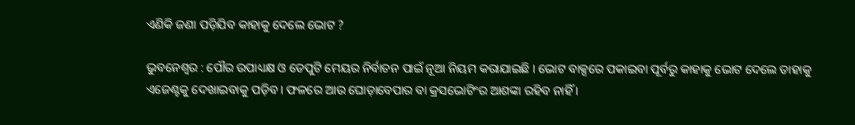ଏଣିକି ଜଣା ପଡ଼ିଯିବ କାହାକୁ ଦେଲେ ଭୋଟ ?

ଭୁବନେଶ୍ୱର : ପୌର ଉପାଧ୍ୟକ୍ଷ ଓ ଡେପୁଟି ମେୟର ନିର୍ବାଚନ ପାଇଁ ନୂଆ ନିୟମ କରାଯାଇଛି । ଭୋଟ ବାକ୍ସରେ ପକାଇବା ପୂର୍ବରୁ କାହାକୁ ଭୋଟ ଦେଲେ ତାହାକୁ ଏଜେଣ୍ଟକୁ ଦେଖାଇବାକୁ ପଡ଼ିବ । ଫଳରେ ଆଉ ଘୋଡ଼ାବେପାର ବା କ୍ରସଭୋଟିଂର ଆଶଙ୍କା ରହିବ ନାହିଁ ।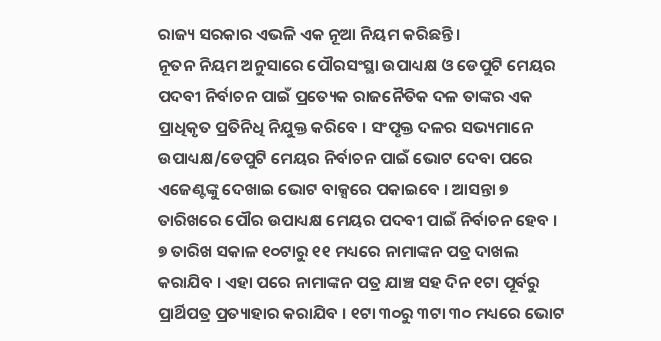ରାଜ୍ୟ ସରକାର ଏଭଳି ଏକ ନୂଆ ନିୟମ କରିଛନ୍ତି ।
ନୂତନ ନିୟମ ଅନୁସାରେ ପୌରସଂସ୍ଥା ଉପାଧ୍ୟକ୍ଷ ଓ ଡେପୁଟି ମେୟର ପଦବୀ ନିର୍ବାଚନ ପାଇଁ ପ୍ରତ୍ୟେକ ରାଜନୈତିକ ଦଳ ତାଙ୍କର ଏକ ପ୍ରାଧିକୃତ ପ୍ରତିନିଧି ନିଯୁକ୍ତ କରିବେ । ସଂପୃକ୍ତ ଦଳର ସଭ୍ୟମାନେ ଉପାଧ୍ୟକ୍ଷ/ଡେପୁଟି ମେୟର ନିର୍ବାଚନ ପାଇଁ ଭୋଟ ଦେବା ପରେ ଏଜେଣ୍ଟଙ୍କୁ ଦେଖାଇ ଭୋଟ ବାକ୍ସରେ ପକାଇବେ । ଆସନ୍ତା ୭ ତାରିଖରେ ପୌର ଉପାଧ୍ୟକ୍ଷ ମେୟର ପଦବୀ ପାଇଁ ନିର୍ବାଚନ ହେବ ।
୭ ତାରିଖ ସକାଳ ୧୦ଟାରୁ ୧୧ ମଧ୍ୟରେ ନାମାଙ୍କନ ପତ୍ର ଦାଖଲ କରାଯିବ । ଏହା ପରେ ନାମାଙ୍କନ ପତ୍ର ଯାଞ୍ଚ ସହ ଦିନ ୧ଟା ପୂର୍ବରୁ ପ୍ରାର୍ଥିପତ୍ର ପ୍ରତ୍ୟାହାର କରାଯିବ । ୧ଟା ୩୦ରୁ ୩ଟା ୩୦ ମଧ୍ୟରେ ଭୋଟ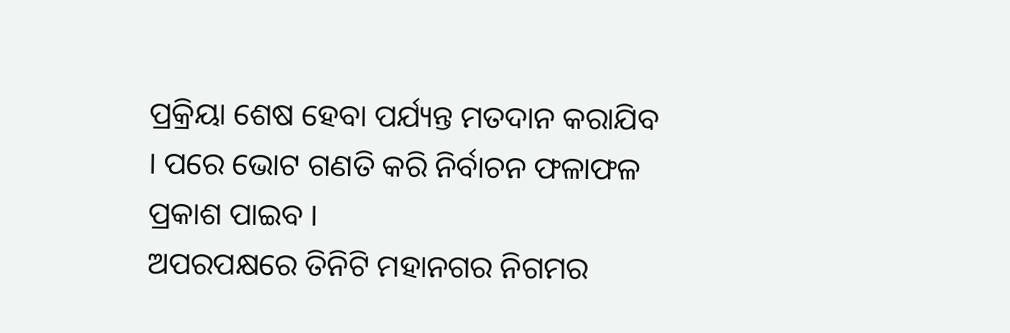ପ୍ରକ୍ରିୟା ଶେଷ ହେବା ପର୍ଯ୍ୟନ୍ତ ମତଦାନ କରାଯିବ । ପରେ ଭୋଟ ଗଣତି କରି ନିର୍ବାଚନ ଫଳାଫଳ ପ୍ରକାଶ ପାଇବ ।
ଅପରପକ୍ଷରେ ତିନିଟି ମହାନଗର ନିଗମର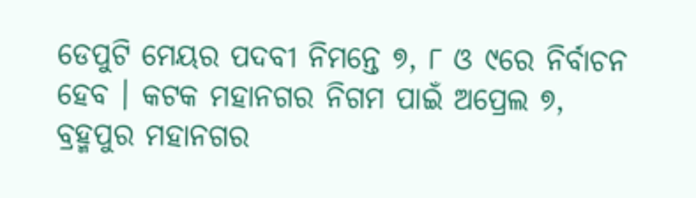ଡେପୁଟି ମେୟର ପଦବୀ ନିମନ୍ତେ ୭, ୮ ଓ ୯ରେ ନିର୍ବାଚନ ହେବ । କଟକ ମହାନଗର ନିଗମ ପାଇଁ ଅପ୍ରେଲ ୭, ବ୍ରହ୍ମପୁର ମହାନଗର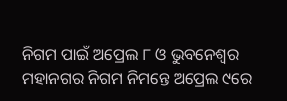ନିଗମ ପାଇଁ ଅପ୍ରେଲ ୮ ଓ ଭୁବନେଶ୍ୱର ମହାନଗର ନିଗମ ନିମନ୍ତେ ଅପ୍ରେଲ ୯ରେ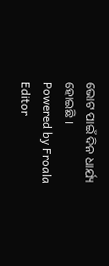ଭୋଟ ପାଇଁ ଦିନ ଧାର୍ଯ୍ୟ ହୋଇଛି ।
Powered by Froala Editor